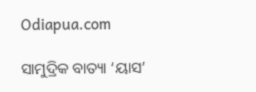Odiapua.com

ସାମୁଦ୍ରିକ ବାତ୍ୟା ‘ୟାସ’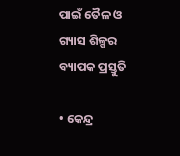ପାଇଁ ତୈଳ ଓ ଗ୍ୟାସ ଶିଳ୍ପର ବ୍ୟାପକ ପ୍ରସ୍ତୁତି

• କେନ୍ଦ୍ର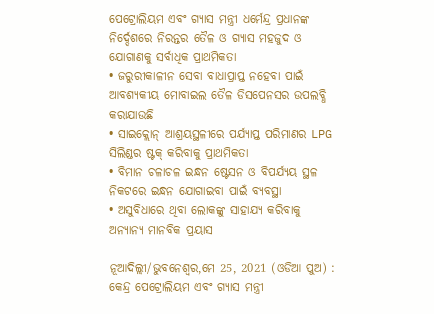ପେଟ୍ରୋଲିୟମ ଏବଂ ଗ୍ୟାସ ମନ୍ତ୍ରୀ ଧର୍ମେନ୍ଦ୍ର ପ୍ରଧାନଙ୍କ ନିର୍ଦ୍ଦେଶରେ ନିରନ୍ତର ତୈଳ ଓ ଗ୍ୟାସ ମହଜୁଦ ଓ ଯୋଗାଣକୁ ସର୍ବାଧିକ ପ୍ରାଥମିକତା
• ଜରୁରୀକାଳୀନ ସେବା ବାଧାପ୍ରାପ୍ତ ନହେବା ପାଇଁ ଆବଶ୍ୟକୀୟ ମୋବାଇଲ ତୈଳ ଡିସପେନସର ଉପଲବ୍ଧି କରାଯାଉଛି
• ସାଇକ୍ଲୋନ୍ ଆଶ୍ରୟସ୍ଥଳୀରେ ପର୍ଯ୍ୟାପ୍ତ ପରିମାଣର LPG ସିଲିଣ୍ଡର ଷ୍ଟକ୍ କରିବାକୁ ପ୍ରାଥମିକତା
• ବିମାନ ଚଳାଚଳ ଇନ୍ଧନ ଷ୍ଟେସନ ଓ ବିପର୍ଯ୍ୟୟ ସ୍ଥଳ ନିକଟରେ ଇନ୍ଧନ ଯୋଗାଇବା ପାଇଁ ବ୍ୟବସ୍ଥା
• ଅସୁବିଧାରେ ଥିବା ଲୋକଙ୍କୁ ସାହାଯ୍ୟ କରିବାକୁ ଅନ୍ୟାନ୍ୟ ମାନବିକ ପ୍ରୟାସ

ନୂଆଦିଲ୍ଲୀ/ଭୁବନେଶ୍ୱର,ମେ 25, 2021 (ଓଡିଆ ପୁଅ) : କେନ୍ଦ୍ର ପେଟ୍ରୋଲିୟମ ଏବଂ ଗ୍ୟାସ ମନ୍ତ୍ରୀ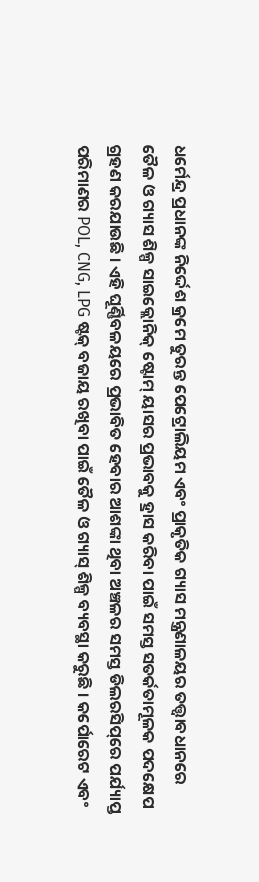ଧର୍ମେନ୍ଦ୍ର ପ୍ରଧାନଙ୍କ ନିର୍ଦ୍ଦେଶ କ୍ରମେ ତୁରନ୍ତ ପେଟ୍ରୋଲିୟମ ଏବଂ ପ୍ରାକୃତିକ ଗ୍ୟାସ ମନ୍ତ୍ରଣାଳୟର ତତ୍ତ୍ୱାବଧାନରେ ତୈଳ ଓ ଗ୍ୟାସ ଶିଳ୍ପ ସାଇକ୍ଲୋନିକ୍ ଷ୍ଟୋମ୍ ୟାସର ପ୍ରଭାବକୁ ହ୍ରାସ କରିବା ପାଇଁ ସମସ୍ତ ସତର୍କତାମୂଳକ ପଦକ୍ଷେପ ଗ୍ରହଣ କରଯାଉଛି । ଏହି ଘୂର୍ଣ୍ଣିବଳୟରେ ପ୍ରଭାବିତ ହେବାର ଆଶଙ୍କା ଥିବା ଅଞ୍ଚଳର ସମସ୍ତ ଡିଲରସିପ୍‌ରେ ପର୍ଯ୍ୟାପ୍ତ ପରିମାଣର POL, CNG, LPG ଷ୍ଟକ୍ ବଜାୟ ରଖିବା ପାଇଁ ତୈଳ ଓ ଗ୍ୟାସ୍ ଶିଳ୍ପ ବ୍ୟବସ୍ଥା କରୁଛି । କର୍ପୋରେଟ ଏବଂ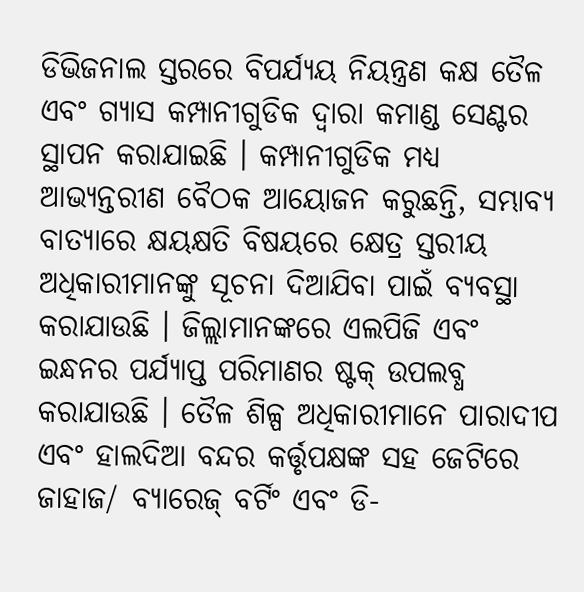ଡିଭିଜନାଲ ସ୍ତରରେ ବିପର୍ଯ୍ୟୟ ନିୟନ୍ତ୍ରଣ କକ୍ଷ ତୈଳ ଏବଂ ଗ୍ୟାସ କମ୍ପାନୀଗୁଡିକ ଦ୍ୱାରା କମାଣ୍ଡ ସେଣ୍ଟର ସ୍ଥାପନ କରାଯାଇଛି । କମ୍ପାନୀଗୁଡିକ ମଧ୍ୟ ଆଭ୍ୟନ୍ତରୀଣ ବୈଠକ ଆୟୋଜନ କରୁଛନ୍ତି, ସମ୍ଭାବ୍ୟ ବାତ୍ୟାରେ କ୍ଷୟକ୍ଷତି ବିଷୟରେ କ୍ଷେତ୍ର ସ୍ତରୀୟ ଅଧିକାରୀମାନଙ୍କୁ ସୂଚନା ଦିଆଯିବା ପାଇଁ ବ୍ୟବସ୍ଥା କରାଯାଉଛି । ଜିଲ୍ଲାମାନଙ୍କରେ ଏଲପିଜି ଏବଂ ଇନ୍ଧନର ପର୍ଯ୍ୟାପ୍ତ ପରିମାଣର ଷ୍ଟକ୍ ଉପଲବ୍ଧ କରାଯାଉଛି । ତୈଳ ଶିଳ୍ପ ଅଧିକାରୀମାନେ ପାରାଦୀପ ଏବଂ ହାଲଦିଆ ବନ୍ଦର କର୍ତ୍ତୃପକ୍ଷଙ୍କ ସହ ଜେଟିରେ ଜାହାଜ/ ବ୍ୟାରେଜ୍ ବର୍ଟିଂ ଏବଂ ଡି-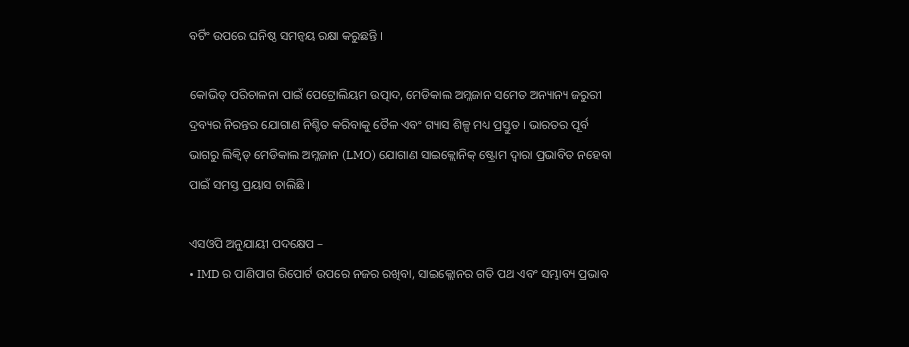ବର୍ଟିଂ ଉପରେ ଘନିଷ୍ଠ ସମନ୍ୱୟ ରକ୍ଷା କରୁଛନ୍ତି ।

କୋଭିଡ୍ ପରିଚାଳନା ପାଇଁ ପେଟ୍ରୋଲିୟମ ଉତ୍ପାଦ, ମେଡିକାଲ ଅମ୍ଳଜାନ ସମେତ ଅନ୍ୟାନ୍ୟ ଜରୁରୀ ଦ୍ରବ୍ୟର ନିରନ୍ତର ଯୋଗାଣ ନିଶ୍ଚିତ କରିବାକୁ ତୈଳ ଏବଂ ଗ୍ୟାସ ଶିଳ୍ପ ମଧ୍ୟ ପ୍ରସ୍ତୁତ । ଭାରତର ପୂର୍ବ ଭାଗରୁ ଲିକ୍ୱିଡ୍ ମେଡିକାଲ ଅମ୍ଳଜାନ (LMO) ଯୋଗାଣ ସାଇକ୍ଲୋନିକ୍ ଷ୍ଟ୍ରୋମ ଦ୍ୱାରା ପ୍ରଭାବିତ ନହେବା ପାଇଁ ସମସ୍ତ ପ୍ରୟାସ ଚାଲିଛି ।

ଏସଓପି ଅନୁଯାୟୀ ପଦକ୍ଷେପ –
• IMD ର ପାଣିପାଗ ରିପୋର୍ଟ ଉପରେ ନଜର ରଖିବା, ସାଇକ୍ଲୋନର ଗତି ପଥ ଏବଂ ସମ୍ଭାବ୍ୟ ପ୍ରଭାବ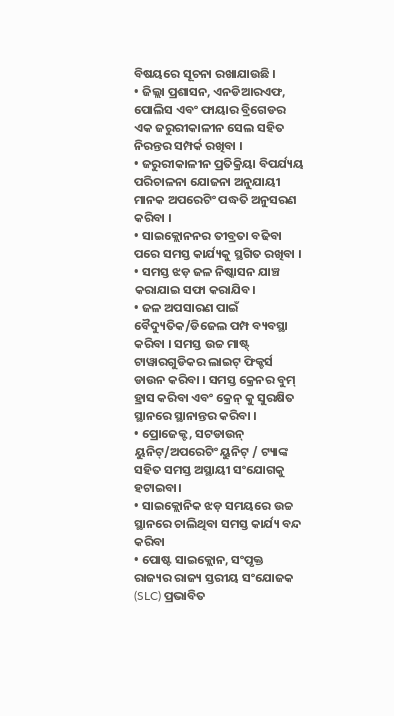ବିଷୟରେ ସୂଚନା ରଖାଯାଉଛି ।
• ଜିଲ୍ଲା ପ୍ରଶାସନ, ଏନଡିଆରଏଫ, ପୋଲିସ ଏବଂ ଫାୟାର ବ୍ରିଗେଡର ଏକ ଜରୁରୀକାଳୀନ ସେଲ ସହିତ ନିରନ୍ତର ସମ୍ପର୍କ ରଖିବା ।
• ଜରୁରୀକାଳୀନ ପ୍ରତିକ୍ରିୟା ବିପର୍ଯ୍ୟୟ ପରିଚାଳନା ଯୋଜନା ଅନୁଯାୟୀ ମାନକ ଅପରେଟିଂ ପଦ୍ଧତି ଅନୁସରଣ କରିବା ।
• ସାଇକ୍ଲୋନନର ତୀବ୍ରତା ବଢିବା ପରେ ସମସ୍ତ କାର୍ଯ୍ୟକୁ ସ୍ଥଗିତ ରଖିବା ।
• ସମସ୍ତ ଝଡ଼ ଜଳ ନିଷ୍କାସନ ଯାଞ୍ଚ କରାଯାଇ ସଫା କରାଯିବ।
• ଜଳ ଅପସାରଣ ପାଇଁ ବୈଦ୍ୟୁତିକ/ଡିଜେଲ ପମ୍ପ ବ୍ୟବସ୍ଥା କରିବା । ସମସ୍ତ ଉଚ୍ଚ ମାଷ୍ଟ୍ ଟାୱାରଗୁଡିକର ଲାଇଟ୍ ଫିକ୍ଚର୍ସ ଡାଉନ କରିବା । ସମସ୍ତ କ୍ରେନର ବୁମ୍ ହ୍ରାସ କରିବା ଏବଂ କ୍ରେନ୍ କୁ ସୁରକ୍ଷିତ ସ୍ଥାନରେ ସ୍ଥାନାନ୍ତର କରିବା ।
• ପ୍ରୋଜେକ୍ଟ, ସଟଡାଉନ୍ ୟୁନିଟ୍/ଅପରେଟିଂ ୟୁନିଟ୍ / ଟ୍ୟାଙ୍କ ସହିତ ସମସ୍ତ ଅସ୍ଥାୟୀ ସଂଯୋଗକୁ ହଟାଇବା।
• ସାଇକ୍ଲୋନିକ ଝଡ଼ ସମୟରେ ଉଚ୍ଚ ସ୍ଥାନରେ ଚାଲିଥିବା ସମସ୍ତ କାର୍ଯ୍ୟ ବନ୍ଦ କରିବା
• ପୋଷ୍ଟ ସାଇକ୍ଲୋନ, ସଂପୃକ୍ତ ରାଜ୍ୟର ରାଜ୍ୟ ସ୍ତରୀୟ ସଂଯୋଜକ (SLC) ପ୍ରଭାବିତ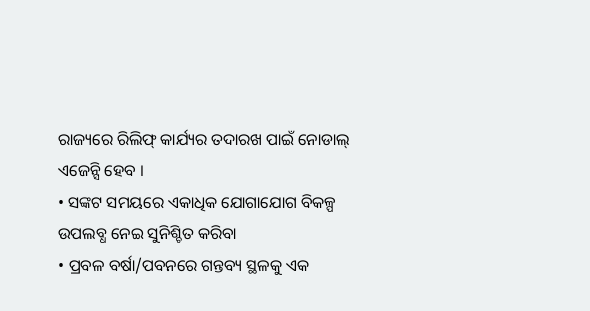ରାଜ୍ୟରେ ରିଲିଫ୍ କାର୍ଯ୍ୟର ତଦାରଖ ପାଇଁ ନୋଡାଲ୍ ଏଜେନ୍ସି ହେବ ।
• ସଙ୍କଟ ସମୟରେ ଏକାଧିକ ଯୋଗାଯୋଗ ବିକଳ୍ପ ଉପଲବ୍ଧ ନେଇ ସୁନିଶ୍ଚିତ କରିବା
• ପ୍ରବଳ ବର୍ଷା/ପବନରେ ଗନ୍ତବ୍ୟ ସ୍ଥଳକୁ ଏକ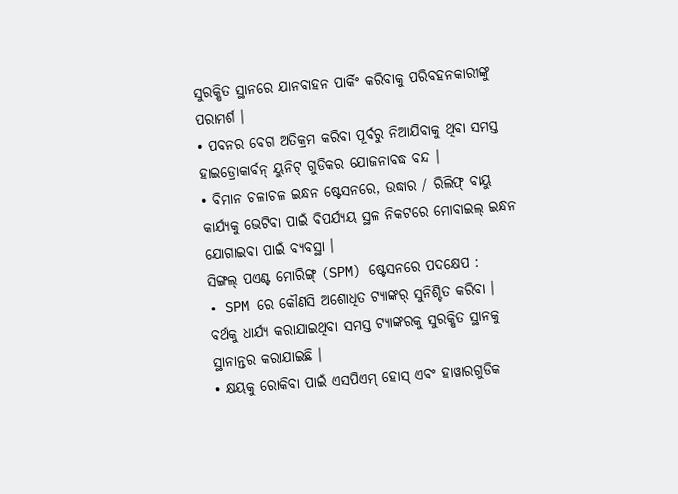ସୁରକ୍ଷିତ ସ୍ଥାନରେ ଯାନବାହନ ପାର୍କିଂ କରିବାକୁ ପରିବହନକାରୀଙ୍କୁ ପରାମର୍ଶ ।
• ପବନର ବେଗ ଅତିକ୍ରମ କରିବା ପୂର୍ବରୁ ନିଆଯିବାକୁ ଥିବା ସମସ୍ତ ହାଇଡ୍ରୋକାର୍ବନ୍ ୟୁନିଟ୍ ଗୁଡିକର ଯୋଜନାବଦ୍ଧ ବନ୍ଦ ।
• ବିମାନ ଚଳାଚଳ ଇନ୍ଧନ ଷ୍ଟେସନରେ, ଉଦ୍ଧାର / ରିଲିଫ୍ ବାୟୁ କାର୍ଯ୍ୟକୁ ଭେଟିବା ପାଇଁ ବିପର୍ଯ୍ୟୟ ସ୍ଥଳ ନିକଟରେ ମୋବାଇଲ୍ ଇନ୍ଧନ ଯୋଗାଇବା ପାଇଁ ବ୍ୟବସ୍ଥା ।
ସିଙ୍ଗଲ୍ ପଏଣ୍ଟ ମୋରିଙ୍ଗ୍ (SPM) ଷ୍ଟେସନରେ ପଦକ୍ଷେପ :
• SPM ରେ କୌଣସି ଅଶୋଧିତ ଟ୍ୟାଙ୍କର୍ ସୁନିଶ୍ଚିତ କରିବା । ବର୍ଥକୁ ଧାର୍ଯ୍ୟ କରାଯାଇଥିବା ସମସ୍ତ ଟ୍ୟାଙ୍କରକୁ ସୁରକ୍ଷିତ ସ୍ଥାନକୁ ସ୍ଥାନାନ୍ତର କରାଯାଇଛି ।
• କ୍ଷୟକୁ ରୋକିବା ପାଇଁ ଏସପିଏମ୍ ହୋସ୍ ଏବଂ ହାୱାରଗୁଡିକ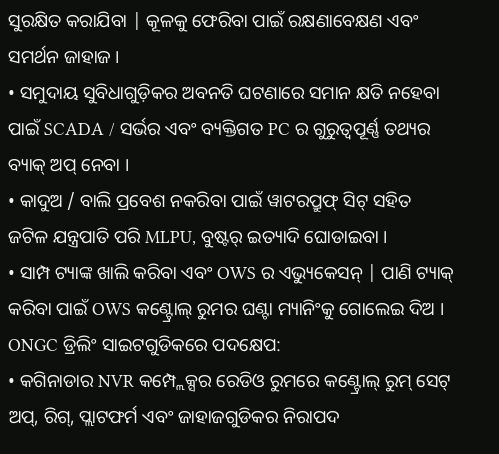ସୁରକ୍ଷିତ କରାଯିବା | କୂଳକୁ ଫେରିବା ପାଇଁ ରକ୍ଷଣାବେକ୍ଷଣ ଏବଂ ସମର୍ଥନ ଜାହାଜ ।
• ସମୁଦାୟ ସୁବିଧାଗୁଡ଼ିକର ଅବନତି ଘଟଣାରେ ସମାନ କ୍ଷତି ନହେବା ପାଇଁ SCADA / ସର୍ଭର ଏବଂ ବ୍ୟକ୍ତିଗତ PC ର ଗୁରୁତ୍ୱପୂର୍ଣ୍ଣ ତଥ୍ୟର ବ୍ୟାକ୍ ଅପ୍ ନେବା ।
• କାଦୁଅ / ବାଲି ପ୍ରବେଶ ନକରିବା ପାଇଁ ୱାଟରପ୍ରୁଫ୍ ସିଟ୍ ସହିତ ଜଟିଳ ଯନ୍ତ୍ରପାତି ପରି MLPU, ବୁଷ୍ଟର୍ ଇତ୍ୟାଦି ଘୋଡାଇବା ।
• ସାମ୍ପ ଟ୍ୟାଙ୍କ ଖାଲି କରିବା ଏବଂ OWS ର ଏଭ୍ୟୁକେସନ୍ | ପାଣି ଟ୍ୟାକ୍ କରିବା ପାଇଁ OWS କଣ୍ଟ୍ରୋଲ୍ ରୁମର ଘଣ୍ଟା ମ୍ୟାନିଂକୁ ଗୋଲେଇ ଦିଅ ।
ONGC ଡ୍ରିଲିଂ ସାଇଟଗୁଡିକରେ ପଦକ୍ଷେପ:
• କଗିନାଡାର NVR କମ୍ପ୍ଲେକ୍ସର ରେଡିଓ ରୁମରେ କଣ୍ଟ୍ରୋଲ୍ ରୁମ୍ ସେଟ୍ ଅପ୍, ରିଗ୍, ପ୍ଲାଟଫର୍ମ ଏବଂ ଜାହାଜଗୁଡିକର ନିରାପଦ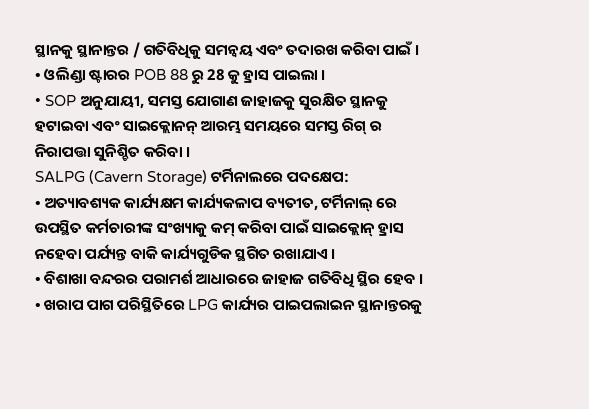ସ୍ଥାନକୁ ସ୍ଥାନାନ୍ତର / ଗତିବିଧିକୁ ସମନ୍ୱୟ ଏବଂ ତଦାରଖ କରିବା ପାଇଁ ।
• ଓଲିଣ୍ଡା ଷ୍ଟାରର POB 88 ରୁ 28 କୁ ହ୍ରାସ ପାଇଲା ।
• SOP ଅନୁଯାୟୀ, ସମସ୍ତ ଯୋଗାଣ ଜାହାଜକୁ ସୁରକ୍ଷିତ ସ୍ଥାନକୁ ହଟାଇବା ଏବଂ ସାଇକ୍ଲୋନନ୍ ଆରମ୍ଭ ସମୟରେ ସମସ୍ତ ରିଗ୍ ର ନିରାପତ୍ତା ସୁନିଶ୍ଚିତ କରିବା ।
SALPG (Cavern Storage) ଟର୍ମିନାଲରେ ପଦକ୍ଷେପ:
• ଅତ୍ୟାବଶ୍ୟକ କାର୍ଯ୍ୟକ୍ଷମ କାର୍ଯ୍ୟକଳାପ ବ୍ୟତୀତ, ଟର୍ମିନାଲ୍ ରେ ଉପସ୍ଥିତ କର୍ମଚାରୀଙ୍କ ସଂଖ୍ୟାକୁ କମ୍ କରିବା ପାଇଁ ସାଇକ୍ଲୋନ୍ ହ୍ରାସ ନହେବା ପର୍ଯ୍ୟନ୍ତ ବାକି କାର୍ଯ୍ୟଗୁଡିକ ସ୍ଥଗିତ ରଖାଯାଏ ।
• ବିଶାଖା ବନ୍ଦରର ପରାମର୍ଶ ଆଧାରରେ ଜାହାଜ ଗତିବିଧି ସ୍ଥିର ହେବ ।
• ଖରାପ ପାଗ ପରିସ୍ଥିତିରେ LPG କାର୍ଯ୍ୟର ପାଇପଲାଇନ ସ୍ଥାନାନ୍ତରକୁ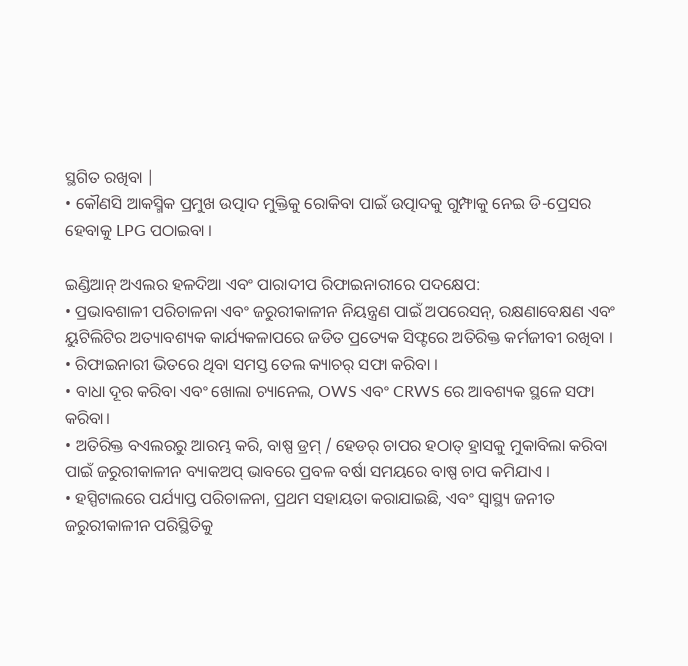ସ୍ଥଗିତ ରଖିବା |
• କୌଣସି ଆକସ୍ମିକ ପ୍ରମୁଖ ଉତ୍ପାଦ ମୁକ୍ତିକୁ ରୋକିବା ପାଇଁ ଉତ୍ପାଦକୁ ଗୁମ୍ଫାକୁ ନେଇ ଡି-ପ୍ରେସର ହେବାକୁ LPG ପଠାଇବା ।

ଇଣ୍ଡିଆନ୍ ଅଏଲର ହଳଦିଆ ଏବଂ ପାରାଦୀପ ରିଫାଇନାରୀରେ ପଦକ୍ଷେପ:
• ପ୍ରଭାବଶାଳୀ ପରିଚାଳନା ଏବଂ ଜରୁରୀକାଳୀନ ନିୟନ୍ତ୍ରଣ ପାଇଁ ଅପରେସନ୍, ରକ୍ଷଣାବେକ୍ଷଣ ଏବଂ ୟୁଟିଲିଟିର ଅତ୍ୟାବଶ୍ୟକ କାର୍ଯ୍ୟକଳାପରେ ଜଡିତ ପ୍ରତ୍ୟେକ ସିଫ୍ଟରେ ଅତିରିକ୍ତ କର୍ମଜୀବୀ ରଖିବା ।
• ରିଫାଇନାରୀ ଭିତରେ ଥିବା ସମସ୍ତ ତେଲ କ୍ୟାଚର୍ ସଫା କରିବା ।
• ବାଧା ଦୂର କରିବା ଏବଂ ଖୋଲା ଚ୍ୟାନେଲ, OWS ଏବଂ CRWS ରେ ଆବଶ୍ୟକ ସ୍ଥଳେ ସଫା କରିବା।
• ଅତିରିକ୍ତ ବଏଲରରୁ ଆରମ୍ଭ କରି, ବାଷ୍ପ ଡ୍ରମ୍ / ହେଡର୍ ଚାପର ହଠାତ୍ ହ୍ରାସକୁ ମୁକାବିଲା କରିବା ପାଇଁ ଜରୁରୀକାଳୀନ ବ୍ୟାକଅପ୍ ଭାବରେ ପ୍ରବଳ ବର୍ଷା ସମୟରେ ବାଷ୍ପ ଚାପ କମିଯାଏ ।
• ହସ୍ପିଟାଲରେ ପର୍ଯ୍ୟାପ୍ତ ପରିଚାଳନା, ପ୍ରଥମ ସହାୟତା କରାଯାଇଛି, ଏବଂ ସ୍ବାସ୍ଥ୍ୟ ଜନୀତ ଜରୁରୀକାଳୀନ ପରିସ୍ଥିତିକୁ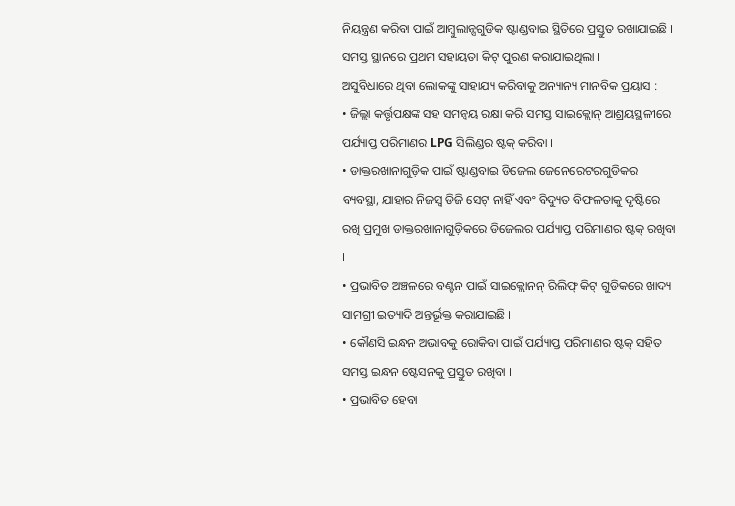ନିୟନ୍ତ୍ରଣ କରିବା ପାଇଁ ଆମ୍ବୁଲାନ୍ସଗୁଡିକ ଷ୍ଟାଣ୍ଡବାଇ ସ୍ଥିତିରେ ପ୍ରସ୍ତୁତ ରଖାଯାଇଛି । ସମସ୍ତ ସ୍ଥାନରେ ପ୍ରଥମ ସହାୟତା କିଟ୍ ପୁରଣ କରାଯାଇଥିଲା ।
ଅସୁବିଧାରେ ଥିବା ଲୋକଙ୍କୁ ସାହାଯ୍ୟ କରିବାକୁ ଅନ୍ୟାନ୍ୟ ମାନବିକ ପ୍ରୟାସ :
• ଜିଲ୍ଲା କର୍ତ୍ତୃପକ୍ଷଙ୍କ ସହ ସମନ୍ୱୟ ରକ୍ଷା କରି ସମସ୍ତ ସାଇକ୍ଲୋନ୍ ଆଶ୍ରୟସ୍ଥଳୀରେ ପର୍ଯ୍ୟାପ୍ତ ପରିମାଣର LPG ସିଲିଣ୍ଡର ଷ୍ଟକ୍ କରିବା ।
• ଡାକ୍ତରଖାନାଗୁଡ଼ିକ ପାଇଁ ଷ୍ଟାଣ୍ଡବାଇ ଡିଜେଲ ଜେନେରେଟରଗୁଡିକର ବ୍ୟବସ୍ଥା, ଯାହାର ନିଜସ୍ୱ ଡିଜି ସେଟ୍ ନାହିଁ ଏବଂ ବିଦ୍ୟୁତ ବିଫଳତାକୁ ଦୃଷ୍ଟିରେ ରଖି ପ୍ରମୁଖ ଡାକ୍ତରଖାନାଗୁଡ଼ିକରେ ଡିଜେଲର ପର୍ଯ୍ୟାପ୍ତ ପରିମାଣର ଷ୍ଟକ୍ ରଖିବା ।
• ପ୍ରଭାବିତ ଅଞ୍ଚଳରେ ବଣ୍ଟନ ପାଇଁ ସାଇକ୍ଲୋନନ୍ ରିଲିଫ୍ କିଟ୍ ଗୁଡିକରେ ଖାଦ୍ୟ ସାମଗ୍ରୀ ଇତ୍ୟାଦି ଅନ୍ତର୍ଭୂକ୍ତ କରାଯାଇଛି ।
• କୌଣସି ଇନ୍ଧନ ଅଭାବକୁ ରୋକିବା ପାଇଁ ପର୍ଯ୍ୟାପ୍ତ ପରିମାଣର ଷ୍ଟକ୍ ସହିତ ସମସ୍ତ ଇନ୍ଧନ ଷ୍ଟେସନକୁ ପ୍ରସ୍ତୁତ ରଖିବା ।
• ପ୍ରଭାବିତ ହେବା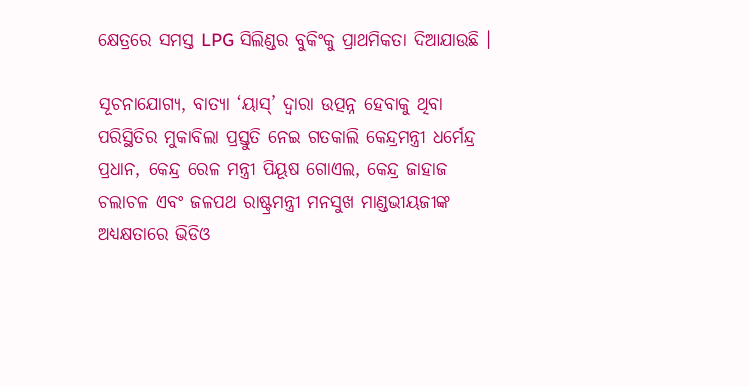କ୍ଷେତ୍ରରେ ସମସ୍ତ LPG ସିଲିଣ୍ଡର ବୁକିଂକୁ ପ୍ରାଥମିକତା ଦିଆଯାଉଛି ।

ସୂଚନାଯୋଗ୍ୟ, ବାତ୍ୟା ‘ୟାସ୍’ ଦ୍ୱାରା ଉତ୍ପନ୍ନ ହେବାକୁ ଥିବା ପରିସ୍ଥିତିର ମୁକାବିଲା ପ୍ରସ୍ତୁତି ନେଇ ଗତକାଲି କେନ୍ଦ୍ରମନ୍ତ୍ରୀ ଧର୍ମେନ୍ଦ୍ର ପ୍ରଧାନ, କେନ୍ଦ୍ର ରେଳ ମନ୍ତ୍ରୀ ପିୟୂଷ ଗୋଏଲ, କେନ୍ଦ୍ର ଜାହାଜ ଚଲାଚଳ ଏବଂ ଜଳପଥ ରାଷ୍ଟ୍ରମନ୍ତ୍ରୀ ମନସୁଖ ମାଣ୍ଡଭୀୟଜୀଙ୍କ ଅଧ୍ୟକ୍ଷତାରେ ଭିଡିଓ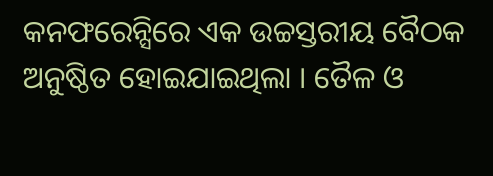କନଫରେନ୍ସିରେ ଏକ ଉଚ୍ଚସ୍ତରୀୟ ବୈଠକ ଅନୁଷ୍ଠିତ ହୋଇଯାଇଥିଲା । ତୈଳ ଓ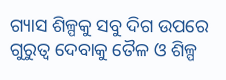ଗ୍ୟାସ ଶିଳ୍ପକୁ ସବୁ ଦିଗ ଉପରେ ଗୁରୁତ୍ୱ ଦେବାକୁ ତୈଳ ଓ ଶିଳ୍ପ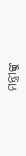ମନ୍ତ୍ରୀଙ୍କୁ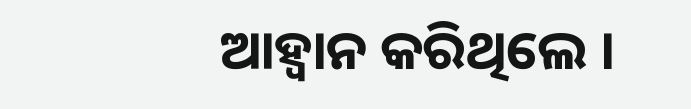ଆହ୍ୱାନ କରିଥିଲେ ।